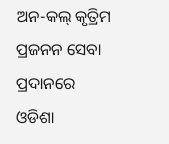ଅନ-କଲ୍ କୃତ୍ରିମ ପ୍ରଜନନ ସେବା ପ୍ରଦାନରେ ଓଡିଶା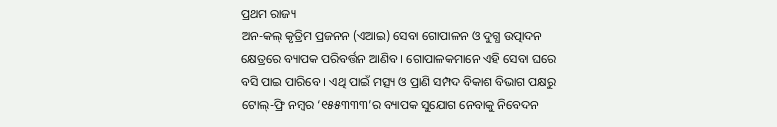ପ୍ରଥମ ରାଜ୍ୟ
ଅନ-କଲ୍ କୃତ୍ରିମ ପ୍ରଜନନ (ଏଆଇ) ସେବା ଗୋପାଳନ ଓ ଦୁଗ୍ଧ ଉତ୍ପାଦନ କ୍ଷେତ୍ରରେ ବ୍ୟାପକ ପରିବର୍ତ୍ତନ ଆଣିବ । ଗୋପାଳକମାନେ ଏହି ସେବା ଘରେ ବସି ପାଇ ପାରିବେ । ଏଥି ପାଇଁ ମତ୍ସ୍ୟ ଓ ପ୍ରାଣି ସମ୍ପଦ ବିକାଶ ବିଭାଗ ପକ୍ଷରୁ ଟୋଲ୍-ଫ୍ରି ନମ୍ବର ‘୧୫୫୩୩୩’ର ବ୍ୟାପକ ସୁଯୋଗ ନେବାକୁ ନିବେଦନ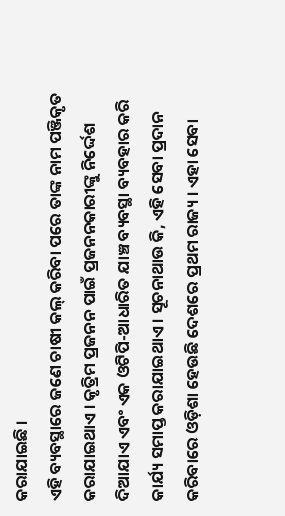କରାଯାଇଛି ।
ଏହି ବ୍ୟବସ୍ଥାରେ ଜଣେ ଚାଷୀ କଲ୍ କରିବା ପରେ ତାଙ୍କ ନାମ ପଞ୍ଜିକୃତ କରାଯାଇଥାଏ । କୃତ୍ରିମ ପ୍ରଜନନ ପାଇଁ ପ୍ରଜନନକାରୀଙ୍କୁ ନିର୍ଦ୍ଦେଶ ଦିଆଯାଏ ଏବଂ ଏକ ଓଟିପି-ଆଧାରିତ ଯାଞ୍ଚ ବ୍ୟବସ୍ଥା ବ୍ୟବହାର କରି କାର୍ଯ୍ୟ ସମାପ୍ତ କରାଯାଇଥାଏ । ସୂଚନାଥାଉ କି, ଏହି ସେବା ପ୍ରଦାନ କରିବାରେ ଓଡ଼ିଶା ହେଉଛି ଦେଶରେ ପ୍ରଥମ ରାଜ୍ୟ । ଏହା ସେବା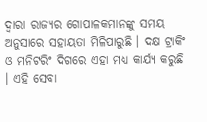ଦ୍ୱାରା ରାଜ୍ୟର ଗୋପାଳକମାନଙ୍କୁ ସମୟ ଅନୁସାରେ ସହାୟତା ମିଳିପାରୁଛି । ଦକ୍ଷ ଟ୍ରାକିଂ ଓ ମନିଟରିଂ ଦିଗରେ ଏହା ମଧ୍ୟ କାର୍ଯ୍ୟ କରୁଛି । ଏହି ସେବା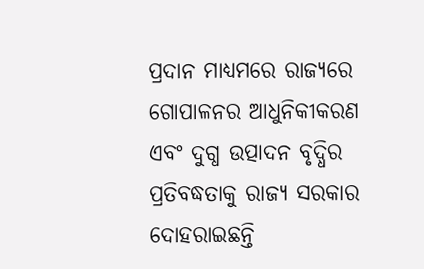ପ୍ରଦାନ ମାଧ୍ୟମରେ ରାଜ୍ୟରେ ଗୋପାଳନର ଆଧୁନିକୀକରଣ ଏବଂ ଦୁଗ୍ଧ ଉତ୍ପାଦନ ବୃଦ୍ଧିର ପ୍ରତିବଦ୍ଧତାକୁ ରାଜ୍ୟ ସରକାର ଦୋହରାଇଛନ୍ତି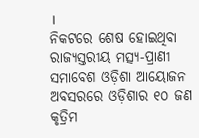।
ନିକଟରେ ଶେଷ ହୋଇଥିବା ରାଜ୍ୟସ୍ତରୀୟ ମତ୍ସ୍ୟ-ପ୍ରାଣୀ ସମାବେଶ ଓଡ଼ିଶା ଆୟୋଜନ ଅବସରରେ ଓଡ଼ିଶାର ୧୦ ଜଣ କୃତ୍ରିମ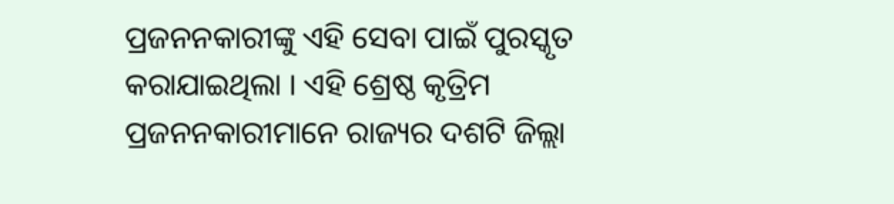ପ୍ରଜନନକାରୀଙ୍କୁ ଏହି ସେବା ପାଇଁ ପୁରସ୍କୃତ କରାଯାଇଥିଲା । ଏହି ଶ୍ରେଷ୍ଠ କୃତ୍ରିମ ପ୍ରଜନନକାରୀମାନେ ରାଜ୍ୟର ଦଶଟି ଜିଲ୍ଲା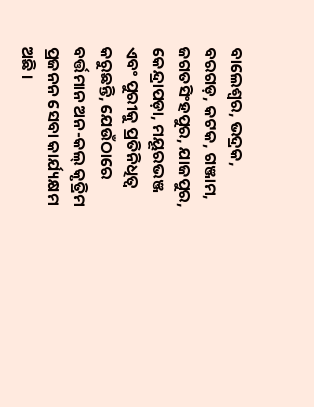ବାଲେଶ୍ୱର, ଭଦ୍ରକ, ବରଗଡ଼, କଟକ, ଗଞ୍ଜାମ, ଜଗତସିଂହପୁର, ଯାଜପୁର, କେନ୍ଦ୍ରାପଡ଼ା, ମୟୂରଭଞ୍ଜ ଏବଂ ପୁରୀକୁ ପ୍ରତିନିଧିତ୍ୱ କରୁଛନ୍ତି, ଯେଉଁଠାରେ ବର୍ତ୍ତମାନ ଅନ-କଲ୍ କୃତ୍ରିମ ପ୍ରଜନନ ସେବା କାର୍ଯ୍ୟକ୍ଷମ ଅଛି ।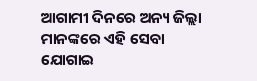ଆଗାମୀ ଦିନରେ ଅନ୍ୟ ଜିଲ୍ଲା ମାନଙ୍କରେ ଏହି ସେବା ଯୋଗାଇ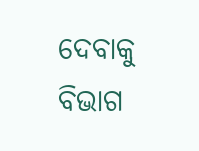ଦେବାକୁ ବିଭାଗ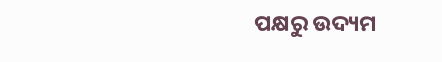ପକ୍ଷରୁ ଉଦ୍ୟମ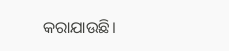କରାଯାଉଛି।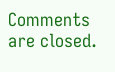Comments are closed.